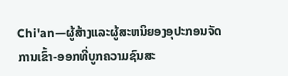Chi'an—ຜູ້ສ້າງແລະຜູ້ສະຫນິຍອງອຸປະກອນຈັດການເຂົ້າ-ອອກທີ່ບູກຄວາມຊົນສະ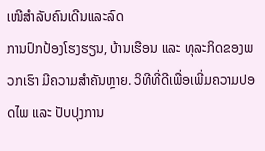ເໜີສຳລັບຄົນເດີນແລະລົດ
ການປົກປ້ອງໂຮງຮຽນ, ບ້ານເຮືອນ ແລະ ທຸລະກິດຂອງພວກເຮົາ ມີຄວາມສຳຄັນຫຼາຍ. ວິທີທີ່ດີເພື່ອເພີ່ມຄວາມປອດໄພ ແລະ ປັບປຸງການ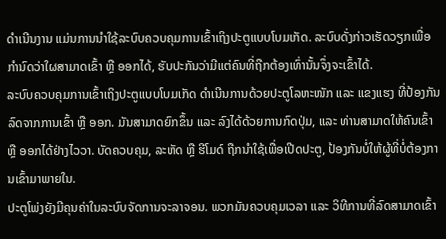ດຳເນີນງານ ແມ່ນການນຳໃຊ້ລະບົບຄວບຄຸມການເຂົ້າເຖິງປະຕູແບບໂບມເກັດ. ລະບົບດັ່ງກ່າວເຮັດວຽກເພື່ອກຳນົດວ່າໃຜສາມາດເຂົ້າ ຫຼື ອອກໄດ້, ຮັບປະກັນວ່າມີແຕ່ຄົນທີ່ຖືກຕ້ອງເທົ່ານັ້ນຈຶ່ງຈະເຂົ້າໄດ້.
ລະບົບຄວບຄຸມການເຂົ້າເຖິງປະຕູແບບໂບມເກັດ ດຳເນີນການດ້ວຍປະຕູໂລຫະໜັກ ແລະ ແຂງແຮງ ທີ່ປ້ອງກັນລົດຈາກການເຂົ້າ ຫຼື ອອກ. ມັນສາມາດຍົກຂຶ້ນ ແລະ ລົງໄດ້ດ້ວຍການກົດປຸ່ມ, ແລະ ທ່ານສາມາດໃຫ້ຄົນເຂົ້າ ຫຼື ອອກໄດ້ຢ່າງໄວວາ. ບັດຄວບຄຸມ, ລະຫັດ ຫຼື ຮີໂມດ໌ ຖືກນຳໃຊ້ເພື່ອເປີດປະຕູ, ປ້ອງກັນບໍ່ໃຫ້ຜູ້ທີ່ບໍ່ຕ້ອງການເຂົ້າມາພາຍໃນ.
ປະຕູໂພ່ງຍັງມີຄຸນຄ່າໃນລະບົບຈັດການຈະລາຈອນ. ພວກມັນຄວບຄຸມເວລາ ແລະ ວິທີການທີ່ລົດສາມາດເຂົ້າ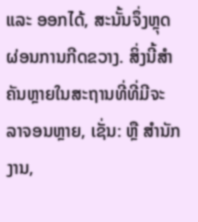ແລະ ອອກໄດ້, ສະນັ້ນຈຶ່ງຫຼຸດຜ່ອນການກີດຂວາງ. ສິ່ງນີ້ສຳຄັນຫຼາຍໃນສະຖານທີ່ທີ່ມີຈະລາຈອນຫຼາຍ, ເຊັ່ນ: ຫຼື ສຳນັກງານ,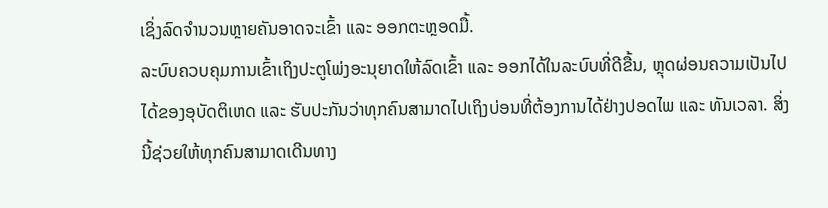ເຊິ່ງລົດຈຳນວນຫຼາຍຄັນອາດຈະເຂົ້າ ແລະ ອອກຕະຫຼອດມື້.
ລະບົບຄວບຄຸມການເຂົ້າເຖິງປະຕູໂພ່ງອະນຸຍາດໃຫ້ລົດເຂົ້າ ແລະ ອອກໄດ້ໃນລະບົບທີ່ດີຂື້ນ, ຫຼຸດຜ່ອນຄວາມເປັນໄປໄດ້ຂອງອຸບັດຕິເຫດ ແລະ ຮັບປະກັນວ່າທຸກຄົນສາມາດໄປເຖິງບ່ອນທີ່ຕ້ອງການໄດ້ຢ່າງປອດໄພ ແລະ ທັນເວລາ. ສິ່ງນີ້ຊ່ວຍໃຫ້ທຸກຄົນສາມາດເດີນທາງ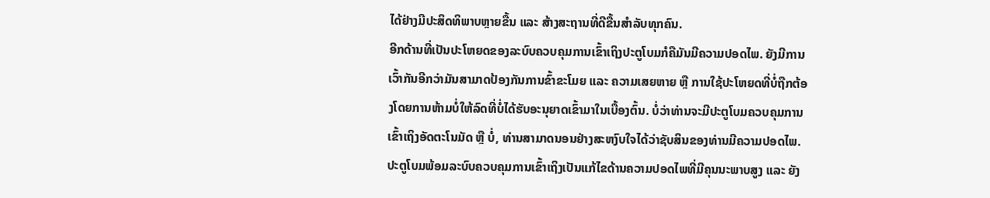ໄດ້ຢ່າງມີປະສິດທິພາບຫຼາຍຂື້ນ ແລະ ສ້າງສະຖານທີ່ດີຂື້ນສຳລັບທຸກຄົນ.
ອີກດ້ານທີ່ເປັນປະໂຫຍດຂອງລະບົບຄວບຄຸມການເຂົ້າເຖິງປະຕູໂບມກໍຄືມັນມີຄວາມປອດໄພ. ຍັງມີການເວົ້າກັນອີກວ່າມັນສາມາດປ້ອງກັນການຂົ້າຂະໂມຍ ແລະ ຄວາມເສຍຫາຍ ຫຼື ການໃຊ້ປະໂຫຍດທີ່ບໍ່ຖືກຕ້ອງໂດຍການຫ້າມບໍ່ໃຫ້ລົດທີ່ບໍ່ໄດ້ຮັບອະນຸຍາດເຂົ້າມາໃນເບື້ອງຕົ້ນ. ບໍ່ວ່າທ່ານຈະມີປະຕູໂບມຄວບຄຸມການເຂົ້າເຖິງອັດຕະໂນມັດ ຫຼື ບໍ່, ທ່ານສາມາດນອນຢ່າງສະຫງົບໃຈໄດ້ວ່າຊັບສິນຂອງທ່ານມີຄວາມປອດໄພ.
ປະຕູໂບມພ້ອມລະບົບຄວບຄຸມການເຂົ້າເຖິງເປັນແກ້ໄຂດ້ານຄວາມປອດໄພທີ່ມີຄຸນນະພາບສູງ ແລະ ຍັງ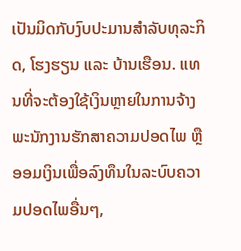ເປັນມິດກັບງົບປະມານສໍາລັບທຸລະກິດ, ໂຮງຮຽນ ແລະ ບ້ານເຮືອນ. ແທນທີ່ຈະຕ້ອງໃຊ້ເງິນຫຼາຍໃນການຈ້າງພະນັກງານຮັກສາຄວາມປອດໄພ ຫຼື ອອມເງິນເພື່ອລົງທຶນໃນລະບົບຄວາມປອດໄພອື່ນໆ,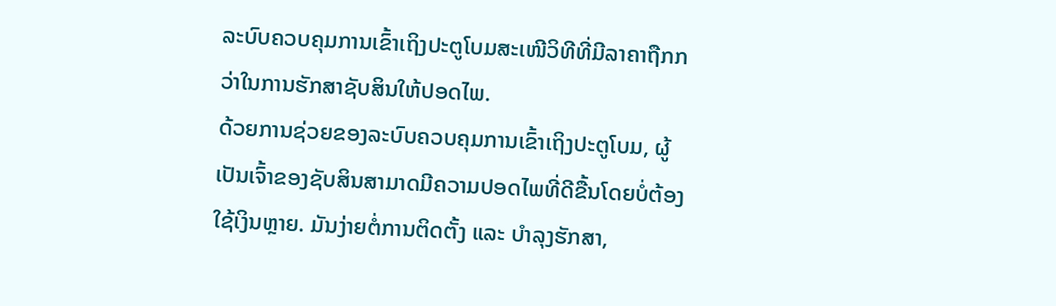ລະບົບຄວບຄຸມການເຂົ້າເຖິງປະຕູໂບມສະເໜີວິທີທີ່ມີລາຄາຖືກກວ່າໃນການຮັກສາຊັບສິນໃຫ້ປອດໄພ.
ດ້ວຍການຊ່ວຍຂອງລະບົບຄວບຄຸມການເຂົ້າເຖິງປະຕູໂບມ, ຜູ້ເປັນເຈົ້າຂອງຊັບສິນສາມາດມີຄວາມປອດໄພທີ່ດີຂື້ນໂດຍບໍ່ຕ້ອງໃຊ້ເງິນຫຼາຍ. ມັນງ່າຍຕໍ່ການຕິດຕັ້ງ ແລະ ບໍາລຸງຮັກສາ,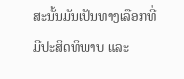ສະນັ້ນມັນເປັນທາງເລືອກທີ່ມີປະສິດທິພາບ ແລະ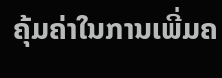ຄຸ້ມຄ່າໃນການເພີ່ມຄ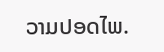ວາມປອດໄພ.